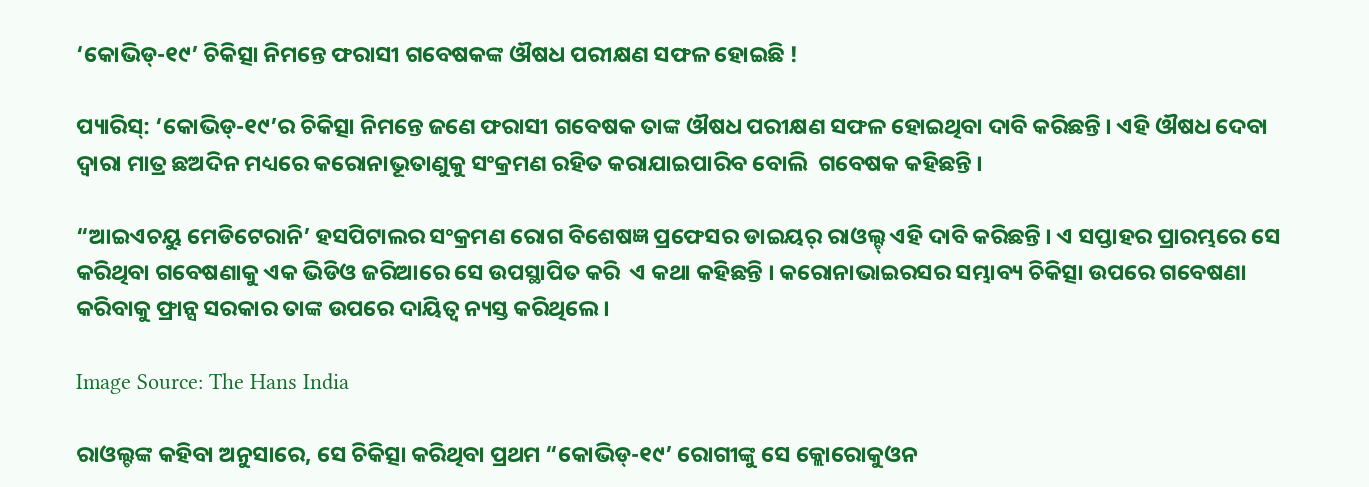‘କୋଭିଡ୍-୧୯’ ଚିକିତ୍ସା ନିମନ୍ତେ ଫରାସୀ ଗବେଷକଙ୍କ ଔଷଧ ପରୀକ୍ଷଣ ସଫଳ ହୋଇଛି !

ପ୍ୟାରିସ୍: ‘କୋଭିଡ୍-୧୯’ର ଚିକିତ୍ସା ନିମନ୍ତେ ଜଣେ ଫରାସୀ ଗବେଷକ ତାଙ୍କ ଔଷଧ ପରୀକ୍ଷଣ ସଫଳ ହୋଇଥିବା ଦାବି କରିଛନ୍ତି । ଏହି ଔଷଧ ଦେବା ଦ୍ୱାରା ମାତ୍ର ଛଅଦିନ ମଧ୍ୟରେ କରୋନାଭୂତାଣୁକୁ ସଂକ୍ରମଣ ରହିତ କରାଯାଇପାରିବ ବୋଲି  ଗବେଷକ କହିଛନ୍ତି ।

“ଆଇଏଚୟୁ ମେଡିଟେରାନି’ ହସପିଟାଲର ସଂକ୍ରମଣ ରୋଗ ବିଶେଷଜ୍ଞ ପ୍ରଫେସର ଡାଇୟର୍ ରାଓଲ୍ଟ୍ ଏହି ଦାବି କରିଛନ୍ତି । ଏ ସପ୍ତାହର ପ୍ରାରମ୍ଭରେ ସେ କରିଥିବା ଗବେଷଣାକୁ ଏକ ଭିଡିଓ ଜରିଆରେ ସେ ଉପସ୍ଥାପିତ କରି  ଏ କଥା କହିଛନ୍ତି । କରୋନାଭାଇରସର ସମ୍ଭାବ୍ୟ ଚିକିତ୍ସା ଉପରେ ଗବେଷଣା କରିବାକୁ ଫ୍ରାନ୍ସ ସରକାର ତାଙ୍କ ଉପରେ ଦାୟିତ୍ୱ ନ୍ୟସ୍ତ କରିଥିଲେ ।

Image Source: The Hans India

ରାଓଲ୍ଟଙ୍କ କହିବା ଅନୁସାରେ, ସେ ଚିକିତ୍ସା କରିଥିବା ପ୍ରଥମ “କୋଭିଡ୍-୧୯’ ରୋଗୀଙ୍କୁ ସେ କ୍ଲୋରୋକୁଓନ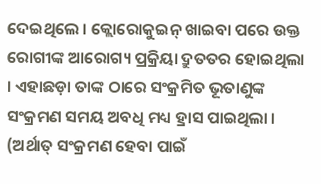ଦେଇଥିଲେ । କ୍ଲୋରୋକୁଇନ୍ ଖାଇବା ପରେ ଉକ୍ତ ରୋଗୀଙ୍କ ଆରୋଗ୍ୟ ପ୍ରକ୍ରିୟା ଦ୍ରୁତତର ହୋଇଥିଲା । ଏହାଛଡ଼ା ତାଙ୍କ ଠାରେ ସଂକ୍ରମିତ ଭୂତାଣୁଙ୍କ ସଂକ୍ରମଣ ସମୟ ଅବଧି ମଧ୍ୟ ହ୍ରାସ ପାଇଥିଲା । (ଅର୍ଥାତ୍ ସଂକ୍ରମଣ ହେବା ପାଇଁ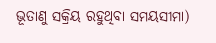ଭୂତାଣୁ ସକ୍ରିୟ ରହୁଥିବା ସମୟସୀମା)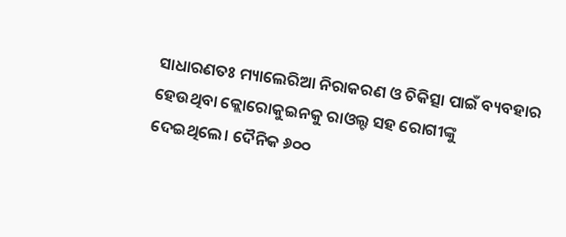ସାଧାରଣତଃ ମ୍ୟାଲେରିଆ ନିରାକରଣ ଓ ଚିକିତ୍ସା ପାଇଁ ବ୍ୟବହାର ହେଉଥିବା କ୍ଲୋରୋକୁଇନକୁ ରାଓଲ୍ଟ ସହ ରୋଗୀଙ୍କୁ ଦେଇଥିଲେ। ଦୈନିକ ୬୦୦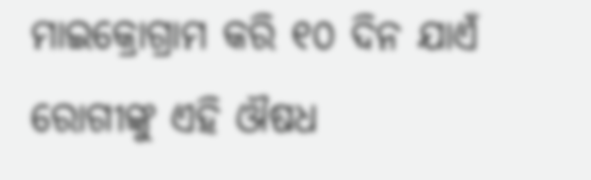ମାଇକ୍ରୋଗ୍ରାମ କରି ୧୦ ଦିନ ଯାଏଁ ରୋଗୀଙ୍କୁ ଏହି ଔଷଧ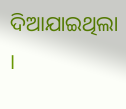ଦିଆଯାଇଥିଲା ।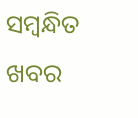ସମ୍ବନ୍ଧିତ ଖବର